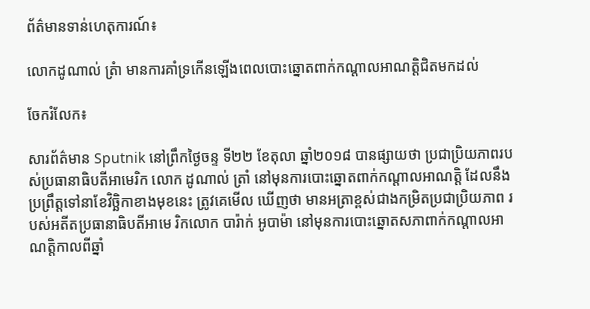ព័ត៌មានទាន់ហេតុការណ៍៖

លោកដូណាល់ ត្រំា មានការគាំទ្រកើនឡើងពេលបោះឆ្នោតពាក់កណ្តាលអាណត្តិជិតមកដល់

ចែករំលែក៖

សារព័ត៌មាន Sputnik នៅព្រឹកថ្ងៃចន្ទ ទី២២ ខែតុលា ឆ្នាំ២០១៨ បានផ្សាយថា ប្រជាប្រិយភាពរបស់ប្រធានាធិបតីអាមេរិក លោក ដូណាល់ ត្រាំ នៅមុនការបោះឆ្នោតពាក់កណ្តាលអាណត្តិ ដែលនឹងប្រព្រឹត្តទៅនាខែវិច្ឆិកាខាងមុខនេះ ត្រូវគេមើល ឃើញថា មានអត្រាខ្ពស់ជាងកម្រិតប្រជាប្រិយភាព របស់អតីតប្រធានាធិបតីអាមេ រិកលោក បារ៉ាក់ អូបាម៉ា នៅមុនការបោះឆ្នោតសភាពាក់កណ្តាលអាណត្តិកាលពីឆ្នាំ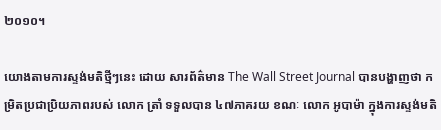២០១០។

យោងតាមការស្ទង់មតិថ្មីៗនេះ ដោយ សារព័ត៌មាន The Wall Street Journal បានបង្ហាញថា កម្រិតប្រជាប្រិយភាពរបស់ លោក ត្រាំ ទទួលបាន ៤៧ភាគរយ ខណៈ លោក អូបាម៉ា ក្នុងការស្ទង់មតិ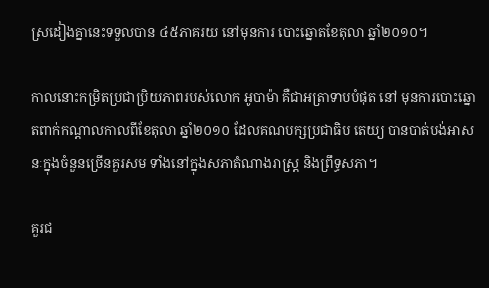ស្រដៀងគ្នានេះទទួលបាន ៤៥ភាគរយ នៅមុនការ បោះឆ្នោតខែតុលា ឆ្នាំ២០១០។

កាលនោះកម្រិតប្រជាប្រិយភាពរបស់លោក អូបាម៉ា គឺជាអត្រាទាបបំផុត នៅ មុនការបោះឆ្នោតពាក់កណ្តាលកាលពីខែតុលា ឆ្នាំ២០១០ ដែលគណបក្សប្រជាធិប តេយ្យ បានបាត់បង់អាសនៈក្នុងចំនួនច្រើនគួរសម ទាំងនៅក្នុងសភាតំណាងរាស្រ្ត និងព្រឹទ្ធសភា។

គួរជ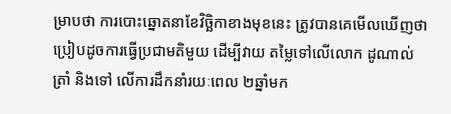ម្រាបថា ការបោះឆ្នោតនាខែវិច្ឆិកាខាងមុខនេះ ត្រូវបានគេមើលឃើញថា ប្រៀបដូចការធ្វើប្រជាមតិមួយ ដើម្បីវាយ តម្លៃទៅលើលោក ដូណាល់ ត្រាំ និងទៅ លើការដឹកនាំរយៈពេល ២ឆ្នាំមក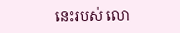នេះរបស់ លោ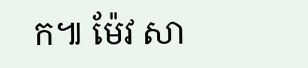ក៕ ម៉ែវ សា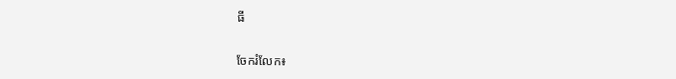ធី


ចែករំលែក៖